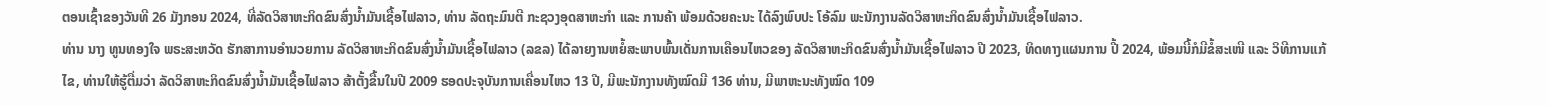ຕອນເຊົ້າຂອງວັນທີ 26 ມັງກອນ 2024, ທີ່ລັດວິສາຫະກິດຂົນສົ່ງນໍ້າມັນເຊື້ອໄຟລາວ, ທ່ານ ລັດຖະມົນຕີ ກະຊວງອຸດສາຫະກໍາ ແລະ ການຄ້າ ພ້ອມດ້ວຍຄະນະ ໄດ້ລົງພົບປະ ໂອ້ລົມ ພະນັກງານລັດວິສາຫະກິດຂົນສົ່ງນໍ້າມັນເຊື້ອໄຟລາວ.
ທ່ານ ນາງ ທູນທອງໃຈ ພຣະສະຫວັດ ຮັກສາການອໍານວຍການ ລັດວິສາຫະກິດຂົນສົ່ງນໍ້າມັນເຊື້ອໄຟລາວ (ລຂລ) ໄດ້ລາຍງານຫຍໍ້ສະພາບພົ້ນເດັ່ນການເຄືອນໄຫວຂອງ ລັດວິສາຫະກິດຂົນສົ່ງນໍ້າມັນເຊື້ອໄຟລາວ ປີ 2023, ທິດທາງແຜນການ ປີ້ 2024, ພ້ອມນີ້ກໍມີຂໍ້ສະເໜີ ແລະ ວິທີການແກ້ໄຂ, ທ່ານໃຫ້ຮູ້ຕື່ມວ່າ ລັດວິສາຫະກິດຂົນສົ່ງນໍ້າມັນເຊື້ອໄຟລາວ ສ້າຕັ້ງຂື້ນໃນປີ 2009 ຮອດປະຈຸບັນການເຄື່ອນໄຫວ 13 ປີ, ມີພະນັກງານທັງໝົດມີ 136 ທ່ານ, ມີພາຫະນະທັງໝົດ 109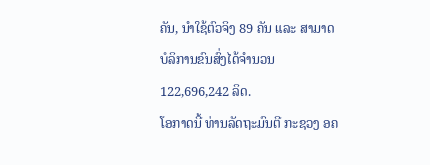ຄັນ, ນໍາໃຊ້ຕົວຈິງ 89 ຄັນ ແລະ ສາມາດບໍລິການຂົນສົ່ງໄດ້ຈໍານວນ 122,696,242 ລິດ.
ໂອກາດນີ້ ທ່ານລັດຖະມົນຕີ ກະຊວງ ອຄ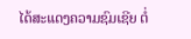ໄດ້ສະແດງຄວາມຊົມເຊີຍ ຕໍ່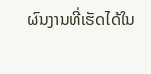ຜົນງານທີ່ເຮັດໄດ້ໃນ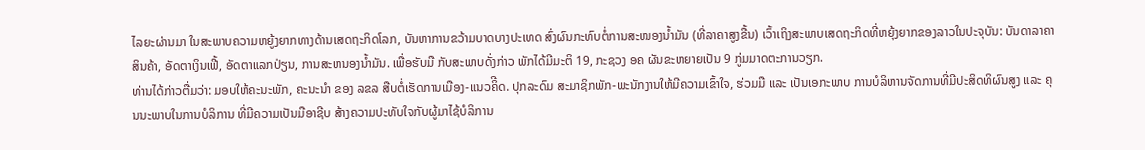ໄລຍະຜ່ານມາ ໃນສະພາບຄວາມຫຍູ້ງຍາກທາງດ້ານເສດຖະກິດໂລກ, ບັນຫາການຂວ້າມບາດບາງປະເທດ ສົ່ງຜົນກະທົບຕໍ່ການສະໜອງນໍ້າມັນ (ທີ່ລາຄາສູງຂື້ນ) ເວົ້າເຖິງສະພາບເສດຖະກິດທີ່ຫຍຸ້ງຍາກຂອງລາວໃນປະຈຸບັນ: ບັນດາລາຄາສິນຄ້າ, ອັດຕາເງິນເຟີ້, ອັດຕາແລກປ່ຽນ, ການສະຫນອງນ້ຳມັນ. ເພື່ອຮັບມື ກັບສະພາບດັ່ງກ່າວ ພັກໄດ້ມີມະຕິ 19, ກະຊວງ ອຄ ຜັນຂະຫຍາຍເປັນ 9 ກູ່ມມາດຕະການວຽກ.
ທ່ານໄດ້ກ່າວຕື່ມວ່າ: ມອບໃຫ້ຄະນະພັກ, ຄະນະນຳ ຂອງ ລຂລ ສືບຕໍ່ເຮັດການເມືອງ-ແນວຄິີດ. ປຸກລະດົມ ສະມາຊິກພັກ-ພະນັກງານໃຫ້ມີຄວາມເຂົ້າໃຈ, ຮ່ວມມື ແລະ ເປັນເອກະພາບ ການບໍລິຫານຈັດການທີ່ມີປະສິດທິຜົນສູງ ແລະ ຄຸນນະພາບໃນການບໍລິການ ທີ່ມີຄວາມເປັນມືອາຊີບ ສ້າງຄວາມປະທັບໃຈກັບຜູ້ມາໄຊ້ບໍລິການ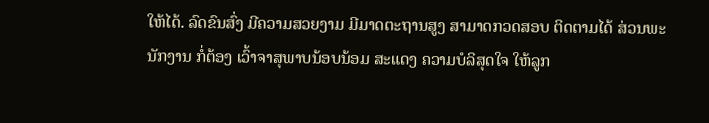ໃຫ້ໄດ້. ລົດຂົນສົ່ງ ມີຄວາມສວຍງາມ ມີມາດຕະຖານສູງ ສາມາດກວດສອບ ຕິດຕາມໄດ້ ສ່ວນພະນັກງານ ກໍ່ຕ້ອງ ເວົ້າຈາສຸພາບນ້ອບນ້ອມ ສະແດງ ຄວາມບໍລິສຸດໃຈ ໃຫ້ລູກ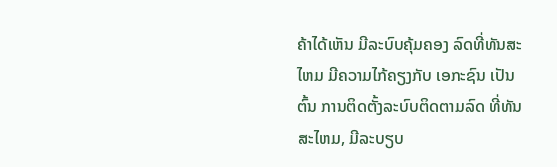ຄ້າໄດ້ເຫັນ ມີລະບົບຄຸ້ມຄອງ ລົດທີ່ທັນສະໄຫມ ມີຄວາມໄກ້ຄຽງກັບ ເອກະຊົນ ເປັນຕົ້ນ ການຕິດຕັ້ງລະບົບຕິດຕາມລົດ ທີ່ທັນສະໄຫມ, ມີລະບຽບ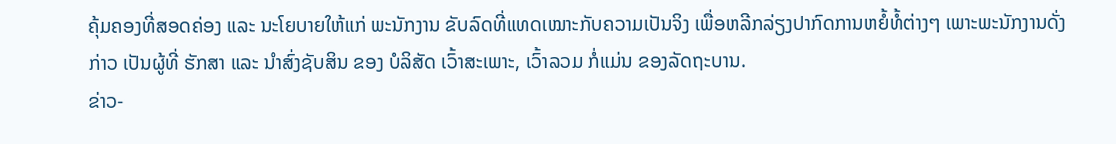ຄຸ້ມຄອງທີ່ສອດຄ່ອງ ແລະ ນະໂຍບາຍໃຫ້ແກ່ ພະນັກງານ ຂັບລົດທີ່ແທດເໝາະກັບຄວາມເປັນຈິງ ເພື່ອຫລີກລ່ຽງປາກົດການຫຍໍ້ທໍ້ຕ່າງໆ ເພາະພະນັກງານດັ່ງກ່າວ ເປັນຜູ້ທີ່ ຮັກສາ ແລະ ນຳສົ່ງຊັບສິນ ຂອງ ບໍລິສັດ ເວົ້າສະເພາະ, ເວົ້າລວມ ກໍ່ແມ່ນ ຂອງລັດຖະບານ.
ຂ່າວ-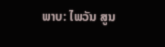ພາບ: ໄພວັນ ສູນ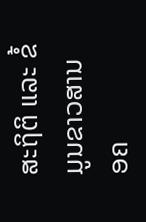ສະຖິຕິ ແລະ ຂໍ້ມູນຂາວສານ ອຄ